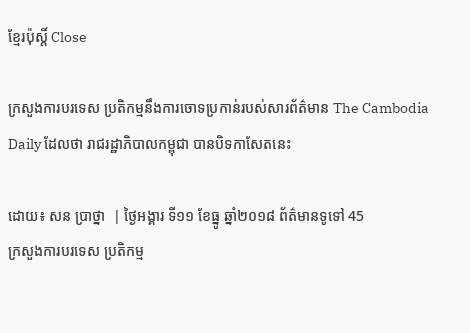ខ្មែរប៉ុស្ដិ៍ Close

ក្រសួងការបរទេស ប្រតិកម្មនឹងការចោទប្រកាន់របស់សារព័ត៌មាន The Cambodia Daily ដែលថា រាជរដ្ឋាភិបាលកម្ពុជា បានបិទកាសែតនេះ

ដោយ៖ សន ប្រាថ្នា  | ថ្ងៃអង្គារ ទី១១ ខែធ្នូ ឆ្នាំ២០១៨ ព័ត៌មានទូទៅ 45
ក្រសួងការបរទេស ប្រតិកម្ម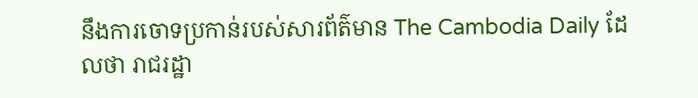នឹងការចោទប្រកាន់របស់សារព័ត៌មាន The Cambodia Daily ដែលថា រាជរដ្ឋា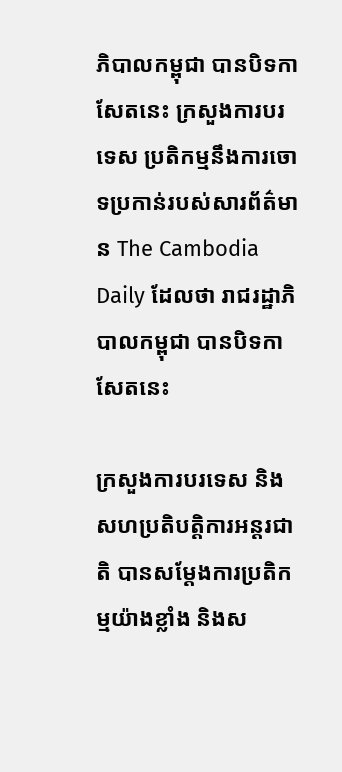ភិបាលកម្ពុជា បានបិទកាសែតនេះ ក្រសួងការបរទេស ប្រតិកម្មនឹងការចោទប្រកាន់របស់សារព័ត៌មាន The Cambodia Daily ដែលថា រាជរដ្ឋាភិបាលកម្ពុជា បានបិទកាសែតនេះ

ក្រសួងការបរទេស និងសហប្រតិបត្ដិការអន្ដរជាតិ បានសម្តែងការប្រតិកម្មយ៉ាងខ្លាំង និងស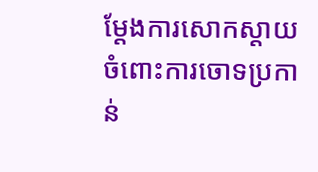ម្តែងការសោកស្តាយចំពោះការចោទប្រកាន់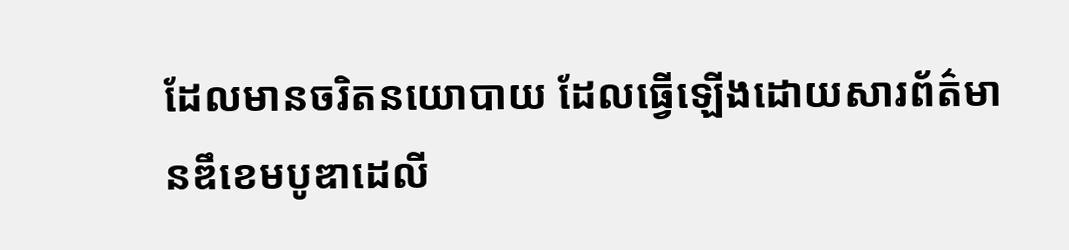ដែលមានចរិតនយោបាយ ដែលធ្វើឡើងដោយសារព័ត៌មានឌឹខេមបូឌាដេលី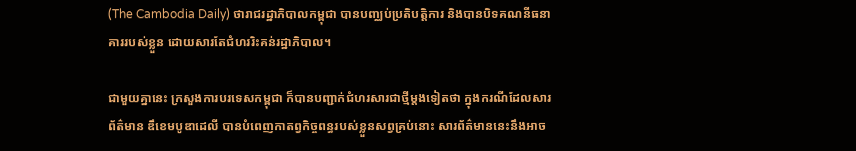(The Cambodia Daily) ថារាជរដ្ឋាភិបាលកម្ពុជា បានបញ្ឈប់ប្រតិបត្តិការ និងបានបិទគណនីធនាគាររបស់ខ្លួន ដោយសារតែជំហររិះគន់រដ្ឋាភិបាល។

ជាមួយគ្នានេះ ក្រសួងការបរទេសកម្ពុជា ក៏បានបញ្ជាក់ជំហរសារជាថ្មីម្តងទៀតថា ក្នុងករណីដែលសារព័ត៌មាន ឌឹខេមបូឌាដេលី បានបំពេញកាតព្វកិច្ចពន្ធរបស់ខ្លួនសព្វគ្រប់នោះ សារព័ត៌មាននេះនឹងអាច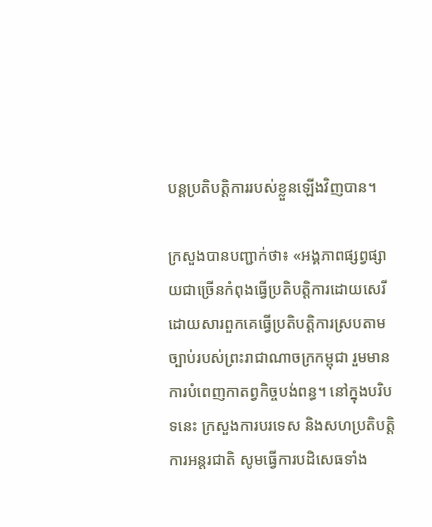បន្តប្រតិបត្តិការរបស់ខ្លួនឡើងវិញបាន។

ក្រសួងបានបញ្ជាក់ថា៖ «អង្គភាពផ្សព្វផ្សាយជាច្រើនកំពុងធ្វើប្រតិបត្តិការដោយសេរី ដោយសារពួកគេធ្វើប្រតិបត្តិការស្របតាមច្បាប់របស់ព្រះរាជាណាចក្រកម្ពុជា រួមមានការបំពេញកាតព្វកិច្ចបង់ពន្ធ។ នៅក្នុងបរិបទនេះ ក្រសួងការបរទេស និងសហប្រតិបត្តិការអន្តរជាតិ សូមធ្វើការបដិសេធទាំង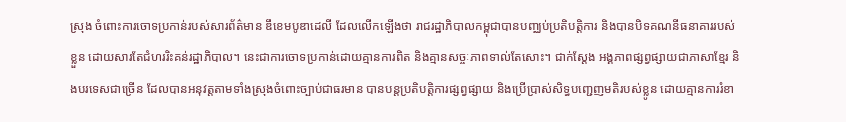ស្រុង ចំពោះការចោទប្រកាន់របស់សារព័ត៌មាន ឌឹខេមបូឌាដេលី ដែលលើកឡើងថា រាជរដ្ឋាភិបាលកម្ពុជាបានបញ្ឈប់ប្រតិបត្តិការ និងបានបិទគណនីធនាគាររបស់ខ្លួន ដោយសារតែជំហររិះគន់រដ្ឋាភិបាល។ នេះជាការចោទប្រកាន់ដោយគ្មានការពិត និងគ្មានសច្ចៈភាពទាល់តែសោះ។ ជាក់ស្តែង អង្គភាពផ្សព្វផ្សាយជាភាសាខ្មែរ និងបរទេសជាច្រើន ដែលបានអនុវត្តតាមទាំងស្រុងចំពោះច្បាប់ជាធរមាន បានបន្តប្រតិបត្តិការផ្សព្វផ្សាយ និងប្រើប្រាស់សិទ្ធបញ្ជេញមតិរបស់ខ្លូន ដោយគ្មានការរំខា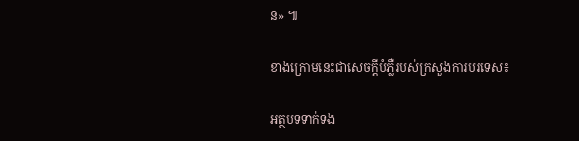ន» ៕

ខាងក្រោមនេះជាសេចក្តីបំភ្លឺរបស់ក្រសួងការបរទេស៖

អត្ថបទទាក់ទង